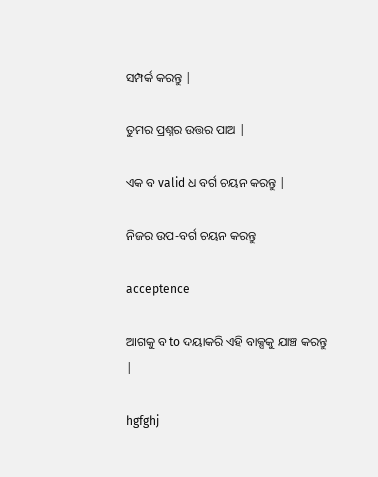ସମ୍ପର୍କ କରନ୍ତୁ |

ତୁମର ପ୍ରଶ୍ନର ଉତ୍ତର ପାଅ |

ଏକ ବ valid ଧ ବର୍ଗ ଚୟନ କରନ୍ତୁ |

ନିଜର ଉପ-ବର୍ଗ ଚୟନ କରନ୍ତୁ

acceptence

ଆଗକୁ ବ to ଦୟାକରି ଏହି ବାକ୍ସକୁ ଯାଞ୍ଚ କରନ୍ତୁ |

hgfghj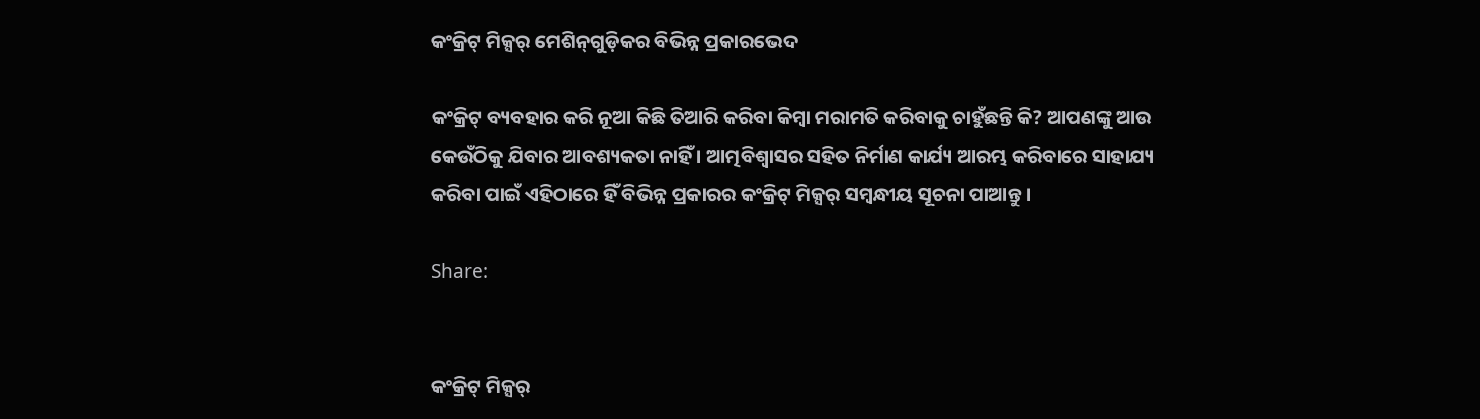କଂକ୍ରିଟ୍ ମିକ୍ସର୍ ମେଶିନ୍‌‌ଗୁଡ଼ିକର ବିଭିନ୍ନ ପ୍ରକାରଭେଦ

କଂକ୍ରିଟ୍ ବ୍ୟବହାର କରି ନୂଆ କିଛି ତିଆରି କରିବା କିମ୍ବା ମରାମତି କରିବାକୁ ଚାହୁଁଛନ୍ତି କି? ଆପଣଙ୍କୁ ଆଉ କେଉଁଠିକୁ ଯିବାର ଆବଶ୍ୟକତା ନାହିଁ । ଆତ୍ମବିଶ୍ୱାସର ସହିତ ନିର୍ମାଣ କାର୍ଯ୍ୟ ଆରମ୍ଭ କରିବାରେ ସାହାଯ୍ୟ କରିବା ପାଇଁ ଏହିଠାରେ ହିଁ ବିଭିନ୍ନ ପ୍ରକାରର କଂକ୍ରିଟ୍ ମିକ୍ସର୍ ସମ୍ବନ୍ଧୀୟ ସୂଚନା ପାଆନ୍ତୁ ।

Share:


କଂକ୍ରିଟ୍ ମିକ୍ସର୍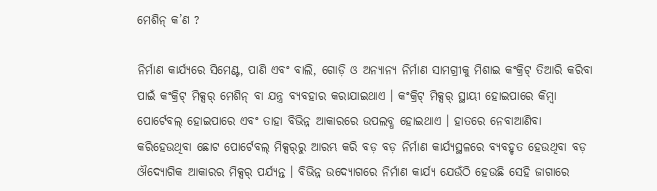ମେଶିନ୍ କ’ଣ ?

ନିର୍ମାଣ କାର୍ଯ୍ୟରେ ସିମେଣ୍ଟ, ପାଣି ଏବଂ ବାଲି, ଗୋଡ଼ି ଓ ଅନ୍ୟାନ୍ୟ ନିର୍ମାଣ ସାମଗ୍ରୀକୁ ମିଶାଇ କଂକ୍ରିଟ୍ ତିଆରି କରିବା ପାଇଁ କଂକ୍ରିଟ୍ ମିକ୍ସର୍ ମେଶିନ୍ ବା ଯନ୍ତ୍ର ବ୍ୟବହାର କରାଯାଇଥାଏ । କଂକ୍ରିଟ୍ ମିକ୍ସର୍ ସ୍ଥାୟୀ ହୋଇପାରେ କିମ୍ବା ପୋର୍ଟେବଲ୍ ହୋଇପାରେ ଏବଂ ତାହା ବିଭିନ୍ନ ଆକାରରେ ଉପଲବ୍ଧ ହୋଇଥାଏ । ହାତରେ ନେବାଆଣିବା କରିହେଉଥିବା ଛୋଟ ପୋର୍ଟେବଲ୍‌‌ ମିକ୍ସର୍‌‌ରୁ ଆରମ୍ଭ କରି ବଡ଼ ବଡ଼ ନିର୍ମାଣ କାର୍ଯ୍ୟସ୍ଥଳରେ ବ୍ୟବହୃତ ହେଉଥିବା ବଡ଼ ଔଦ୍ୟୋଗିକ ଆକାରର ମିକ୍ସର୍ ପର୍ଯ୍ୟନ୍ତ । ବିଭିନ୍ନ ଉଦ୍ୟୋଗରେ ନିର୍ମାଣ କାର୍ଯ୍ୟ ଯେଉଁଠି ହେଉଛି ସେହି ଜାଗାରେ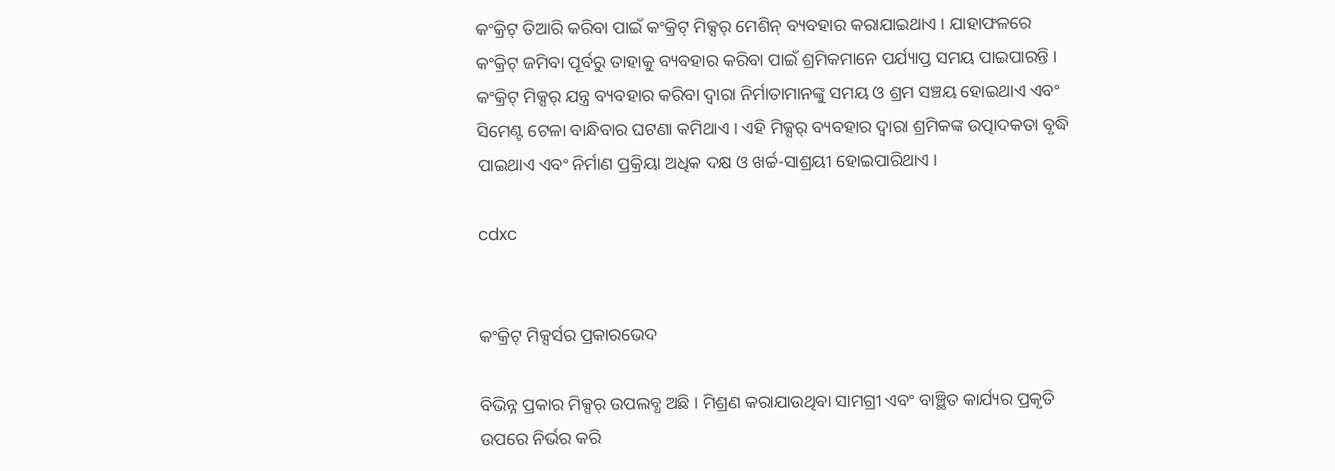କଂକ୍ରିଟ୍ ତିଆରି କରିବା ପାଇଁ କଂକ୍ରିଟ୍ ମିକ୍ସର୍ ମେଶିନ୍ ବ୍ୟବହାର କରାଯାଇଥାଏ । ଯାହାଫଳରେ କଂକ୍ରିଟ୍ ଜମିବା ପୂର୍ବରୁ ତାହାକୁ ବ୍ୟବହାର କରିବା ପାଇଁ ଶ୍ରମିକମାନେ ପର୍ଯ୍ୟାପ୍ତ ସମୟ ପାଇପାରନ୍ତି । କଂକ୍ରିଟ୍ ମିକ୍ସର୍ ଯନ୍ତ୍ର ବ୍ୟବହାର କରିବା ଦ୍ୱାରା ନିର୍ମାତାମାନଙ୍କୁ ସମୟ ଓ ଶ୍ରମ ସଞ୍ଚୟ ହୋଇଥାଏ ଏବଂ ସିମେଣ୍ଟ ଟେଳା ବାନ୍ଧିବାର ଘଟଣା କମିଥାଏ । ଏହି ମିକ୍ସର୍ ବ୍ୟବହାର ଦ୍ୱାରା ଶ୍ରମିକଙ୍କ ଉତ୍ପାଦକତା ବୃଦ୍ଧି ପାଇଥାଏ ଏବଂ ନିର୍ମାଣ ପ୍ରକ୍ରିୟା ଅଧିକ ଦକ୍ଷ ଓ ଖର୍ଚ୍ଚ-ସାଶ୍ରୟୀ ହୋଇପାରିଥାଏ ।

cdxc


କଂକ୍ରିଟ୍ ମିକ୍ସର୍ସର ପ୍ରକାରଭେଦ

ବିଭିନ୍ନ ପ୍ରକାର ମିକ୍ସର୍ ଉପଲବ୍ଧ ଅଛି । ମିଶ୍ରଣ କରାଯାଉଥିବା ସାମଗ୍ରୀ ଏବଂ ବାଞ୍ଛିତ କାର୍ଯ୍ୟର ପ୍ରକୃତି ଉପରେ ନିର୍ଭର କରି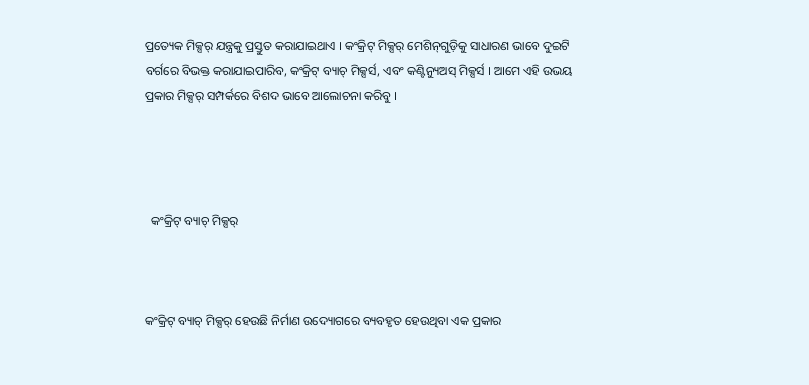ପ୍ରତ୍ୟେକ ମିକ୍ସର୍ ଯନ୍ତ୍ରକୁ ପ୍ରସ୍ତୁତ କରାଯାଇଥାଏ । କଂକ୍ରିଟ୍ ମିକ୍ସର୍ ମେଶିନ୍‌‌ଗୁଡ଼ିକୁ ସାଧାରଣ ଭାବେ ଦୁଇଟି ବର୍ଗରେ ବିଭକ୍ତ କରାଯାଇପାରିବ, କଂକ୍ରିଟ୍ ବ୍ୟାଚ୍ ମିକ୍ସର୍ସ, ଏବଂ କଣ୍ଟିନ୍ୟୁଅସ୍ ମିକ୍ସର୍ସ । ଆମେ ଏହି ଉଭୟ ପ୍ରକାର ମିକ୍ସର୍ ସମ୍ପର୍କରେ ବିଶଦ ଭାବେ ଆଲୋଚନା କରିବୁ ।




  କଂକ୍ରିଟ୍ ବ୍ୟାଚ୍ ମିକ୍ସର୍



କଂକ୍ରିଟ୍ ବ୍ୟାଚ୍ ମିକ୍ସର୍ ହେଉଛି ନିର୍ମାଣ ଉଦ୍ୟୋଗରେ ବ୍ୟବହୃତ ହେଉଥିବା ଏକ ପ୍ରକାର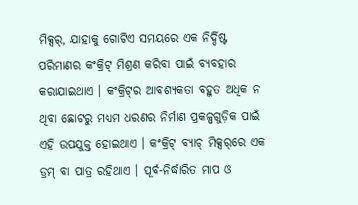ମିକ୍ସର୍, ଯାହାକୁ ଗୋଟିଏ ସମୟରେ ଏକ ନିର୍ଦ୍ଦିଷ୍ଟ ପରିମାଣର କଂକ୍ରିଟ୍ ମିଶ୍ରଣ କରିବା ପାଇଁ ବ୍ୟବହାର କରାଯାଇଥାଏ । କଂକ୍ରିଟ୍‌‌ର ଆବଶ୍ୟକତା ବହୁତ ଅଧିକ ନ ଥିବା ଛୋଟରୁ ମଧ୍ୟମ ଧରଣର ନିର୍ମାଣ ପ୍ରକଳ୍ପଗୁଡ଼ିକ ପାଇଁ ଏହି ଉପଯୁକ୍ତ ହୋଇଥାଏ । କଂକ୍ରିଟ୍ ବ୍ୟାଚ୍ ମିକ୍ସର୍‌‌ରେ ଏକ ଡ୍ରମ୍ ବା ପାତ୍ର ରହିଥାଏ । ପୂର୍ବ-ନିର୍ଦ୍ଧାରିତ ମାପ ଓ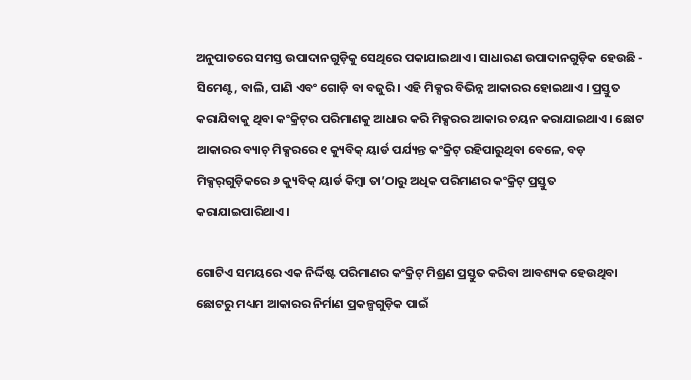ଅନୁପାତରେ ସମସ୍ତ ଉପାଦାନଗୁଡ଼ିକୁ ସେଥିରେ ପକାଯାଇଥାଏ । ସାଧାରଣ ଉପାଦାନଗୁଡ଼ିକ ହେଉଛି - ସିମେଣ୍ଟ, ବାଲି, ପାଣି ଏବଂ ଗୋଡ଼ି ବା ବଜୁରି । ଏହି ମିକ୍ସର ବିଭିନ୍ନ ଆକାରର ହୋଇଥାଏ । ପ୍ରସ୍ତୁତ କରାଯିବାକୁ ଥିବା କଂକ୍ରିଟ୍‌‌ର ପରିମାଣକୁ ଆଧାର କରି ମିକ୍ସରର ଆକାର ଚୟନ କରାଯାଇଥାଏ । ଛୋଟ ଆକାରର ବ୍ୟାଚ୍ ମିକ୍ସରରେ ୧ କ୍ୟୁବିକ୍ ୟାର୍ଡ ପର୍ଯ୍ୟନ୍ତ କଂକ୍ରିଟ୍ ରହିପାରୁଥିବା ବେଳେ, ବଡ଼ ମିକ୍ସର୍‌‌ଗୁଡ଼ିକରେ ୬ କ୍ୟୁବିକ୍ ୟାର୍ଡ କିମ୍ବା ତା’ଠାରୁ ଅଧିକ ପରିମାଣର କଂକ୍ରିଟ୍ ପ୍ରସ୍ତୁତ କରାଯାଇପାରିଥାଏ ।

ଗୋଟିଏ ସମୟରେ ଏକ ନିର୍ଦ୍ଦିଷ୍ଟ ପରିମାଣର କଂକ୍ରିଟ୍ ମିଶ୍ରଣ ପ୍ରସ୍ତୁତ କରିବା ଆବଶ୍ୟକ ହେଉଥିବା ଛୋଟରୁ ମଧ୍ୟମ ଆକାରର ନିର୍ମାଣ ପ୍ରକଳ୍ପଗୁଡ଼ିକ ପାଇଁ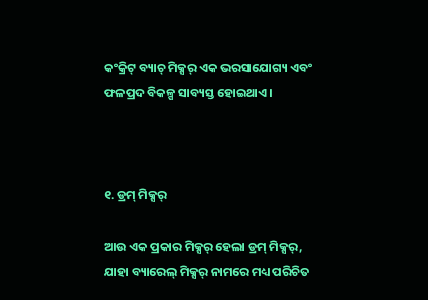କଂକ୍ରିଟ୍ ବ୍ୟାଚ୍ ମିକ୍ସର୍ ଏକ ଭରସାଯୋଗ୍ୟ ଏବଂ ଫଳପ୍ରଦ ବିକଳ୍ପ ସାବ୍ୟସ୍ତ ହୋଇଥାଏ ।



୧. ଡ୍ରମ୍ ମିକ୍ସର୍

ଆଉ ଏକ ପ୍ରକାର ମିକ୍ସର୍ ହେଲା ଡ୍ରମ୍ ମିକ୍ସର୍, ଯାହା ବ୍ୟାରେଲ୍ ମିକ୍ସର୍ ନାମରେ ମଧ୍ୟ ପରିଚିତ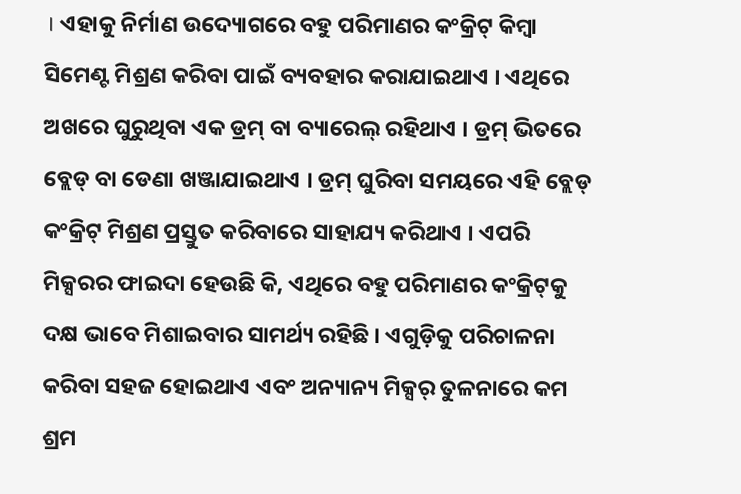। ଏହାକୁ ନିର୍ମାଣ ଉଦ୍ୟୋଗରେ ବହୁ ପରିମାଣର କଂକ୍ରିଟ୍ କିମ୍ବା ସିମେଣ୍ଟ ମିଶ୍ରଣ କରିବା ପାଇଁ ବ୍ୟବହାର କରାଯାଇଥାଏ । ଏଥିରେ ଅଖରେ ଘୁରୁଥିବା ଏକ ଡ୍ରମ୍ ବା ବ୍ୟାରେଲ୍ ରହିଥାଏ । ଡ୍ରମ୍ ଭିତରେ ବ୍ଲେଡ୍ ବା ଡେଣା ଖଞ୍ଜାଯାଇଥାଏ । ଡ୍ରମ୍ ଘୁରିବା ସମୟରେ ଏହି ବ୍ଲେଡ୍ କଂକ୍ରିଟ୍ ମିଶ୍ରଣ ପ୍ରସ୍ତୁତ କରିବାରେ ସାହାଯ୍ୟ କରିଥାଏ । ଏପରି ମିକ୍ସରର ଫାଇଦା ହେଉଛି କି, ଏଥିରେ ବହୁ ପରିମାଣର କଂକ୍ରିଟ୍‌‌କୁ ଦକ୍ଷ ଭାବେ ମିଶାଇବାର ସାମର୍ଥ୍ୟ ରହିଛି । ଏଗୁଡ଼ିକୁ ପରିଚାଳନା କରିବା ସହଜ ହୋଇଥାଏ ଏବଂ ଅନ୍ୟାନ୍ୟ ମିକ୍ସର୍ ତୁଳନାରେ କମ ଶ୍ରମ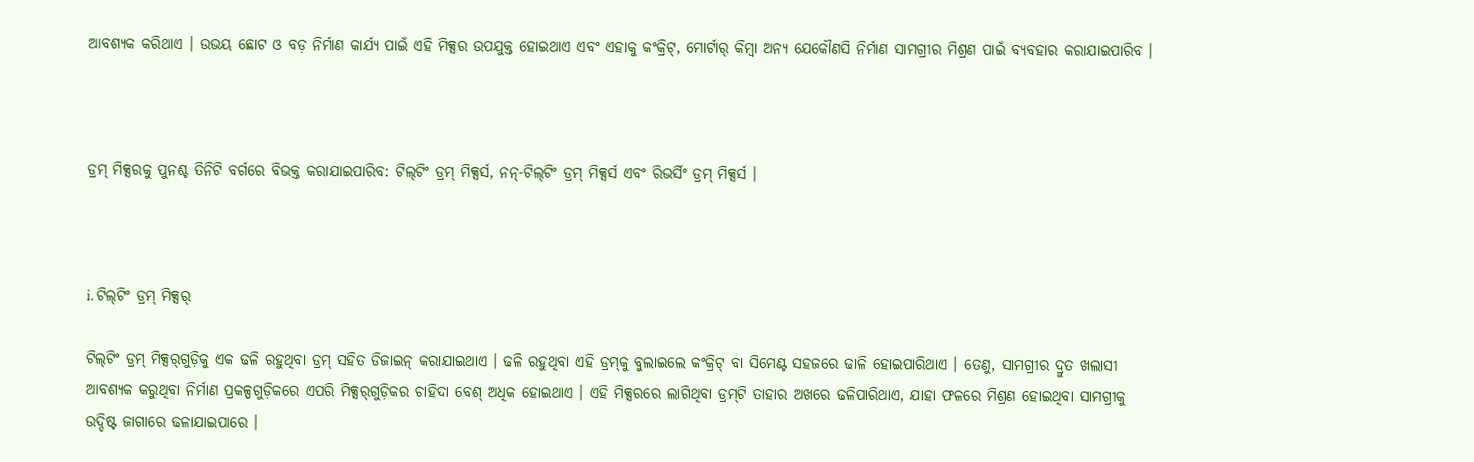ଆବଶ୍ୟକ କରିଥାଏ । ଉଭୟ ଛୋଟ ଓ ବଡ଼ ନିର୍ମାଣ କାର୍ଯ୍ୟ ପାଇଁ ଏହି ମିକ୍ସର ଉପଯୁକ୍ତ ହୋଇଥାଏ ଏବଂ ଏହାକୁ କଂକ୍ରିଟ୍, ମୋର୍ଟାର୍ କିମ୍ବା ଅନ୍ୟ ଯେକୌଣସି ନିର୍ମାଣ ସାମଗ୍ରୀର ମିଶ୍ରଣ ପାଇଁ ବ୍ୟବହାର କରାଯାଇପାରିବ ।



ଡ୍ରମ୍ ମିକ୍ସରକୁ ପୁନଶ୍ଚ ତିନିଟି ବର୍ଗରେ ବିଭକ୍ତ କରାଯାଇପାରିବ: ଟିଲ୍‌‌ଟିଂ ଡ୍ରମ୍ ମିକ୍ସର୍ସ, ନନ୍-ଟିଲ୍‌‌ଟିଂ ଡ୍ରମ୍ ମିକ୍ସର୍ସ ଏବଂ ରିଭର୍ସିଂ ଡ୍ରମ୍ ମିକ୍ସର୍ସ ।



i. ଟିଲ୍‌‌ଟିଂ ଡ୍ରମ୍ ମିକ୍ସର୍

ଟିଲ୍‌‌ଟିଂ ଡ୍ରମ୍ ମିକ୍ସର୍‌‌ଗୁଡ଼ିକୁ ଏକ ଢଳି ରହୁଥିବା ଡ୍ରମ୍ ସହିତ ଡିଜାଇନ୍ କରାଯାଇଥାଏ । ଢଳି ରହୁଥିବା ଏହି ଡ୍ରମ୍‌‌କୁ ବୁଲାଇଲେ କଂକ୍ରିଟ୍ ବା ସିମେଣ୍ଟ ସହଜରେ ଢାଳି ହୋଇପାରିଥାଏ । ତେଣୁ, ସାମଗ୍ରୀର ଦ୍ରୁତ ଖଲାସୀ ଆବଶ୍ୟକ କରୁଥିବା ନିର୍ମାଣ ପ୍ରକଳ୍ପଗୁଡ଼ିକରେ ଏପରି ମିକ୍ସର୍‌ଗୁଡ଼ିକର ଚାହିଦା ବେଶ୍ ଅଧିକ ହୋଇଥାଏ । ଏହି ମିକ୍ସରରେ ଲାଗିଥିବା ଡ୍ରମ୍‌‌ଟି ତାହାର ଅଖରେ ଢଳିପାରିଥାଏ, ଯାହା ଫଳରେ ମିଶ୍ରଣ ହୋଇଥିବା ସାମଗ୍ରୀକୁ ଉଦ୍ଦିଷ୍ଟ ଜାଗାରେ ଢଳାଯାଇପାରେ ।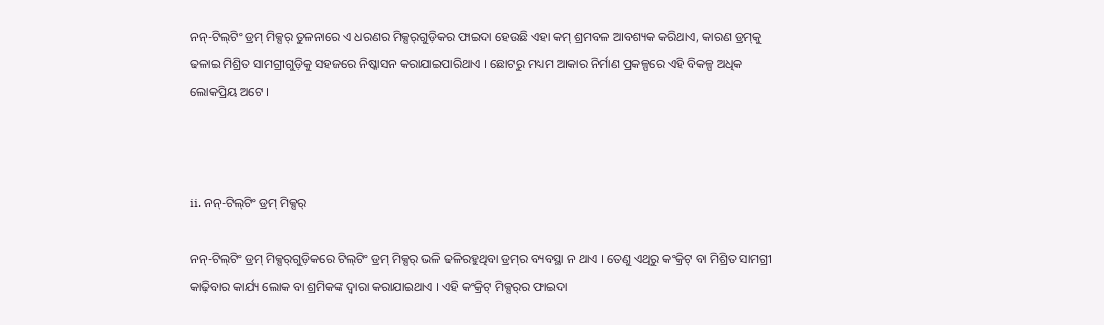ନନ୍-ଟିଲ୍‌‌ଟିଂ ଡ୍ରମ୍ ମିକ୍ସର୍ ତୁଳନାରେ ଏ ଧରଣର ମିକ୍ସର୍‌ଗୁଡ଼ିକର ଫାଇଦା ହେଉଛି ଏହା କମ୍ ଶ୍ରମବଳ ଆବଶ୍ୟକ କରିଥାଏ, କାରଣ ଡ୍ରମ୍‌‌କୁ ଢଳାଇ ମିଶ୍ରିତ ସାମଗ୍ରୀଗୁଡ଼ିକୁ ସହଜରେ ନିଷ୍କାସନ କରାଯାଇପାରିଥାଏ । ଛୋଟରୁ ମଧ୍ୟମ ଆକାର ନିର୍ମାଣ ପ୍ରକଳ୍ପରେ ଏହି ବିକଳ୍ପ ଅଧିକ ଲୋକପ୍ରିୟ ଅଟେ ।



ii. ନନ୍-ଟିଲ୍‌ଟିଂ ଡ୍ରମ୍ ମିକ୍ସର୍

ନନ୍-ଟିଲ୍‌ଟିଂ ଡ୍ରମ୍ ମିକ୍ସର୍‌‌ଗୁଡ଼ିକରେ ଟିଲ୍‌ଟିଂ ଡ୍ରମ୍ ମିକ୍ସର୍ ଭଳି ଢଳିରହୁଥିବା ଡ୍ରମ୍‌‌ର ବ୍ୟବସ୍ଥା ନ ଥାଏ । ତେଣୁ ଏଥିରୁ କଂକ୍ରିଟ୍ ବା ମିଶ୍ରିତ ସାମଗ୍ରୀ କାଢ଼ିବାର କାର୍ଯ୍ୟ ଲୋକ ବା ଶ୍ରମିକଙ୍କ ଦ୍ୱାରା କରାଯାଇଥାଏ । ଏହି କଂକ୍ରିଟ୍‌‌ ମିକ୍ସର୍‌‌ର ଫାଇଦା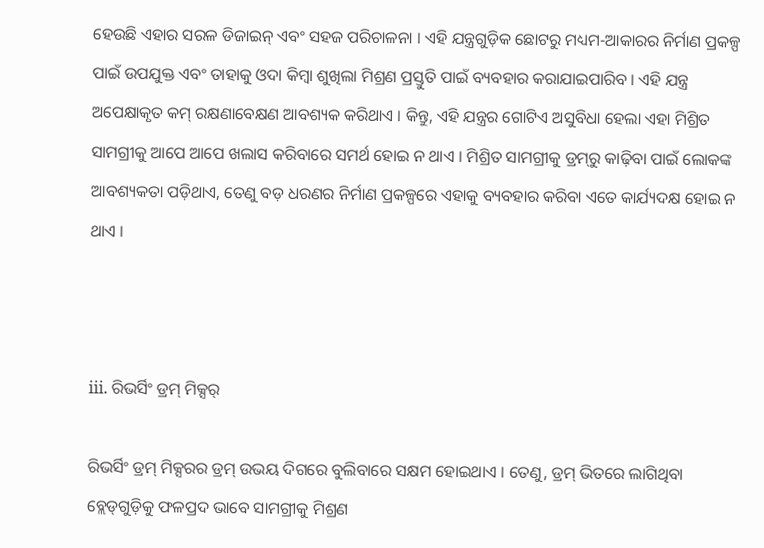ହେଉଛି ଏହାର ସରଳ ଡିଜାଇନ୍ ଏବଂ ସହଜ ପରିଚାଳନା । ଏହି ଯନ୍ତ୍ରଗୁଡ଼ିକ ଛୋଟରୁ ମଧ୍ୟମ-ଆକାରର ନିର୍ମାଣ ପ୍ରକଳ୍ପ ପାଇଁ ଉପଯୁକ୍ତ ଏବଂ ତାହାକୁ ଓଦା କିମ୍ବା ଶୁଖିଲା ମିଶ୍ରଣ ପ୍ରସ୍ତୁତି ପାଇଁ ବ୍ୟବହାର କରାଯାଇପାରିବ । ଏହି ଯନ୍ତ୍ର ଅପେକ୍ଷାକୃତ କମ୍ ରକ୍ଷଣାବେକ୍ଷଣ ଆବଶ୍ୟକ କରିଥାଏ । କିନ୍ତୁ, ଏହି ଯନ୍ତ୍ରର ଗୋଟିଏ ଅସୁବିଧା ହେଲା ଏହା ମିଶ୍ରିତ ସାମଗ୍ରୀକୁ ଆପେ ଆପେ ଖଲାସ କରିବାରେ ସମର୍ଥ ହୋଇ ନ ଥାଏ । ମିଶ୍ରିତ ସାମଗ୍ରୀକୁ ଡ୍ରମ୍‌‌ରୁ କାଢ଼ିବା ପାଇଁ ଲୋକଙ୍କ ଆବଶ୍ୟକତା ପଡ଼ିଥାଏ, ତେଣୁ ବଡ଼ ଧରଣର ନିର୍ମାଣ ପ୍ରକଳ୍ପରେ ଏହାକୁ ବ୍ୟବହାର କରିବା ଏତେ କାର୍ଯ୍ୟଦକ୍ଷ ହୋଇ ନ ଥାଏ ।



iii. ରିଭର୍ସିଂ ଡ୍ରମ୍ ମିକ୍ସର୍

ରିଭର୍ସିଂ ଡ୍ରମ୍ ମିକ୍ସରର ଡ୍ରମ୍ ଉଭୟ ଦିଗରେ ବୁଲିବାରେ ସକ୍ଷମ ହୋଇଥାଏ । ତେଣୁ, ଡ୍ରମ୍ ଭିତରେ ଲାଗିଥିବା ବ୍ଲେଡ୍‌‌ଗୁଡ଼ିକୁ ଫଳପ୍ରଦ ଭାବେ ସାମଗ୍ରୀକୁ ମିଶ୍ରଣ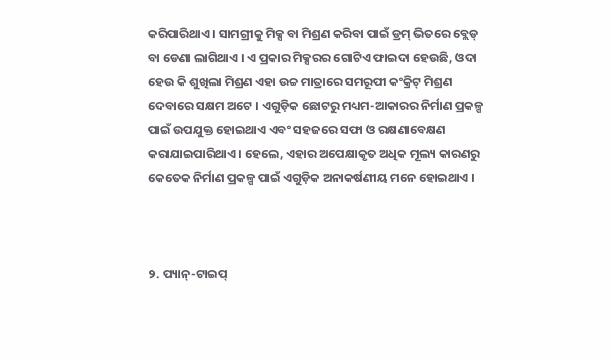କରିପାରିଥାଏ । ସାମଗ୍ରୀକୁ ମିକ୍ସ ବା ମିଶ୍ରଣ କରିବା ପାଇଁ ଡ୍ରମ୍ ଭିତରେ ବ୍ଲେଡ୍ ବା ଡେଣା ଲାଗିଥାଏ । ଏ ପ୍ରକାର ମିକ୍ସରର ଗୋଟିଏ ଫାଇଦା ହେଉଛି, ଓଦା ହେଉ କି ଶୁଖିଲା ମିଶ୍ରଣ ଏହା ଉଚ୍ଚ ମାତ୍ରାରେ ସମରୂପୀ କଂକ୍ରିଟ୍ ମିଶ୍ରଣ ଦେବାରେ ସକ୍ଷମ ଅଟେ । ଏଗୁଡ଼ିକ ଛୋଟରୁ ମଧ୍ୟମ-ଆକାରର ନିର୍ମାଣ ପ୍ରକଳ୍ପ ପାଇଁ ଉପଯୁକ୍ତ ହୋଇଥାଏ ଏବଂ ସହଜରେ ସଫା ଓ ରକ୍ଷଣାବେକ୍ଷଣ କରାଯାଇପାରିଥାଏ । ହେଲେ, ଏହାର ଅପେକ୍ଷାକୃତ ଅଧିକ ମୂଲ୍ୟ କାରଣରୁ କେତେକ ନିର୍ମାଣ ପ୍ରକଳ୍ପ ପାଇଁ ଏଗୁଡ଼ିକ ଅନାକର୍ଷଣୀୟ ମନେ ହୋଇଥାଏ ।



୨. ପ୍ୟାନ୍-ଟାଇପ୍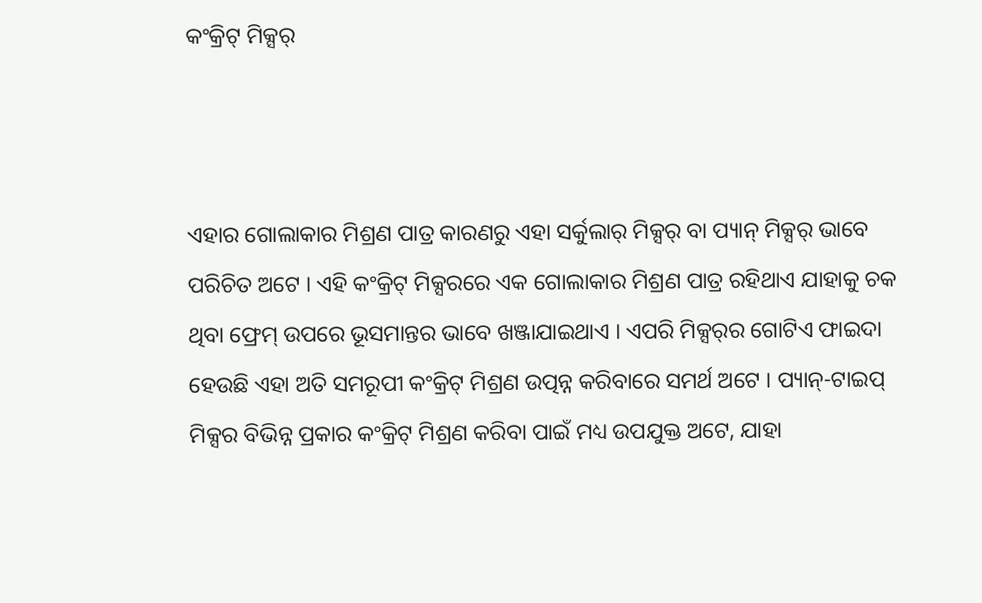କଂକ୍ରିଟ୍ ମିକ୍ସର୍



ଏହାର ଗୋଲାକାର ମିଶ୍ରଣ ପାତ୍ର କାରଣରୁ ଏହା ସର୍କୁଲାର୍ ମିକ୍ସର୍ ବା ପ୍ୟାନ୍ ମିକ୍ସର୍ ଭାବେ ପରିଚିତ ଅଟେ । ଏହି କଂକ୍ରିଟ୍ ମିକ୍ସରରେ ଏକ ଗୋଲାକାର ମିଶ୍ରଣ ପାତ୍ର ରହିଥାଏ ଯାହାକୁ ଚକ ଥିବା ଫ୍ରେମ୍ ଉପରେ ଭୂସମାନ୍ତର ଭାବେ ଖଞ୍ଜାଯାଇଥାଏ । ଏପରି ମିକ୍ସର୍‌‌ର ଗୋଟିଏ ଫାଇଦା ହେଉଛି ଏହା ଅତି ସମରୂପୀ କଂକ୍ରିଟ୍ ମିଶ୍ରଣ ଉତ୍ପନ୍ନ କରିବାରେ ସମର୍ଥ ଅଟେ । ପ୍ୟାନ୍-ଟାଇପ୍ ମିକ୍ସର ବିଭିନ୍ନ ପ୍ରକାର କଂକ୍ରିଟ୍ ମିଶ୍ରଣ କରିବା ପାଇଁ ମଧ୍ୟ ଉପଯୁକ୍ତ ଅଟେ, ଯାହା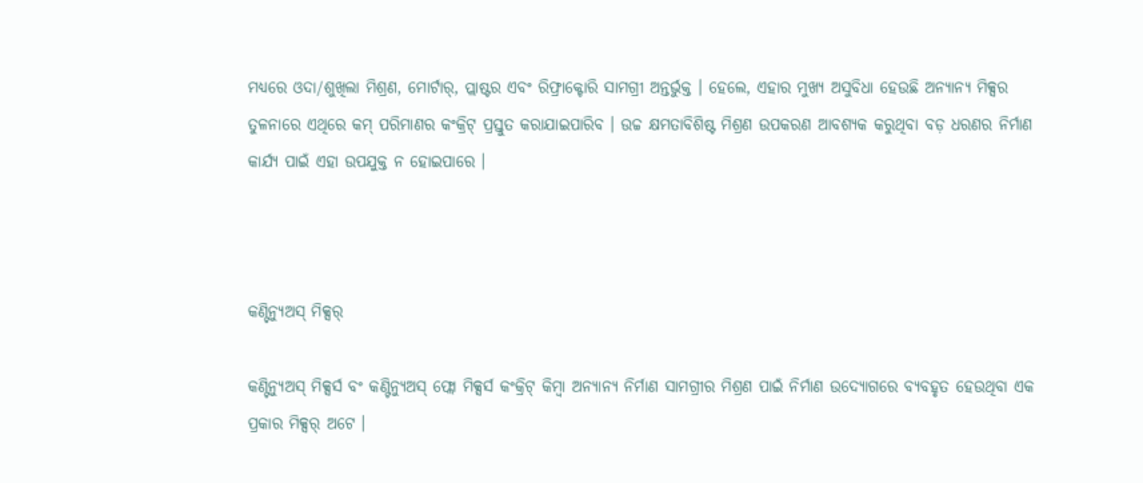ମଧ୍ୟରେ ଓଦା/ଶୁଖିଲା ମିଶ୍ରଣ, ମୋର୍ଟାର୍, ପ୍ଲାଷ୍ଟର ଏବଂ ରିଫ୍ରାକ୍ଟୋରି ସାମଗ୍ରୀ ଅନ୍ତର୍ଭୁକ୍ତ । ହେଲେ, ଏହାର ମୁଖ୍ୟ ଅସୁବିଧା ହେଉଛି ଅନ୍ୟାନ୍ୟ ମିକ୍ସର ତୁଳନାରେ ଏଥିରେ କମ୍ ପରିମାଣର କଂକ୍ରିଟ୍ ପ୍ରସ୍ତୁତ କରାଯାଇପାରିବ । ଉଚ୍ଚ କ୍ଷମତାବିଶିଷ୍ଟ ମିଶ୍ରଣ ଉପକରଣ ଆବଶ୍ୟକ କରୁଥିବା ବଡ଼ ଧରଣର ନିର୍ମାଣ କାର୍ଯ୍ୟ ପାଇଁ ଏହା ଉପଯୁକ୍ତ ନ ହୋଇପାରେ ।



କଣ୍ଟିନ୍ୟୁଅସ୍ ମିକ୍ସର୍

କଣ୍ଟିନ୍ୟୁଅସ୍ ମିକ୍ସର୍ସ ବଂ କଣ୍ଟିନ୍ୟୁଅସ୍ ଫ୍ଲୋ ମିକ୍ସର୍ସ କଂକ୍ରିଟ୍ କିମ୍ବା ଅନ୍ୟାନ୍ୟ ନିର୍ମାଣ ସାମଗ୍ରୀର ମିଶ୍ରଣ ପାଇଁ ନିର୍ମାଣ ଉଦ୍ୟୋଗରେ ବ୍ୟବହୃତ ହେଉଥିବା ଏକ ପ୍ରକାର ମିକ୍ସର୍ ଅଟେ ।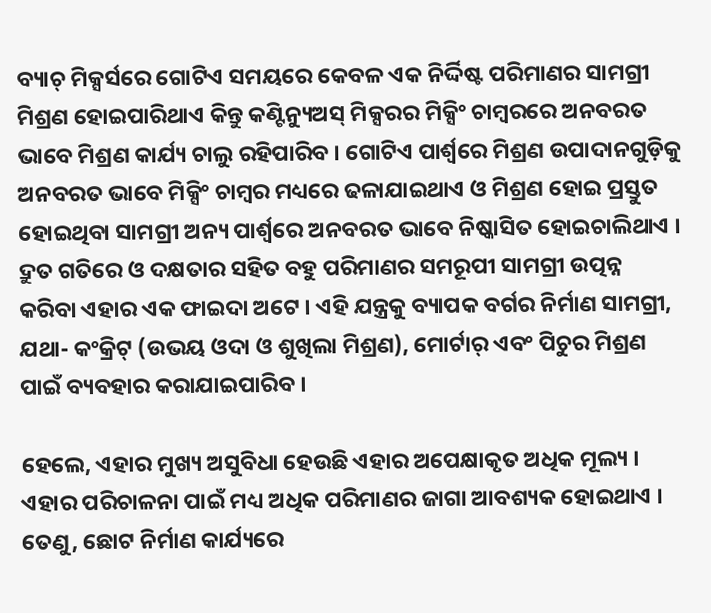ବ୍ୟାଚ୍ ମିକ୍ସର୍ସରେ ଗୋଟିଏ ସମୟରେ କେବଳ ଏକ ନିର୍ଦ୍ଦିଷ୍ଟ ପରିମାଣର ସାମଗ୍ରୀ ମିଶ୍ରଣ ହୋଇପାରିଥାଏ କିନ୍ତୁ କଣ୍ଟିନ୍ୟୁଅସ୍ ମିକ୍ସରର ମିକ୍ସିଂ ଚାମ୍ବରରେ ଅନବରତ ଭାବେ ମିଶ୍ରଣ କାର୍ଯ୍ୟ ଚାଲୁ ରହିପାରିବ । ଗୋଟିଏ ପାର୍ଶ୍ୱରେ ମିଶ୍ରଣ ଉପାଦାନଗୁଡ଼ିକୁ ଅନବରତ ଭାବେ ମିକ୍ସିଂ ଚାମ୍ବର ମଧ୍ୟରେ ଢଳାଯାଇଥାଏ ଓ ମିଶ୍ରଣ ହୋଇ ପ୍ରସ୍ତୁତ ହୋଇଥିବା ସାମଗ୍ରୀ ଅନ୍ୟ ପାର୍ଶ୍ୱରେ ଅନବରତ ଭାବେ ନିଷ୍କାସିତ ହୋଇଚାଲିଥାଏ । ଦ୍ରୁତ ଗତିରେ ଓ ଦକ୍ଷତାର ସହିତ ବହୁ ପରିମାଣର ସମରୂପୀ ସାମଗ୍ରୀ ଉତ୍ପନ୍ନ କରିବା ଏହାର ଏକ ଫାଇଦା ଅଟେ । ଏହି ଯନ୍ତ୍ରକୁ ବ୍ୟାପକ ବର୍ଗର ନିର୍ମାଣ ସାମଗ୍ରୀ, ଯଥା- କଂକ୍ରିଟ୍ (ଉଭୟ ଓଦା ଓ ଶୁଖିଲା ମିଶ୍ରଣ), ମୋର୍ଟାର୍ ଏବଂ ପିଚୁର ମିଶ୍ରଣ ପାଇଁ ବ୍ୟବହାର କରାଯାଇପାରିବ ।

ହେଲେ, ଏହାର ମୁଖ୍ୟ ଅସୁବିଧା ହେଉଛି ଏହାର ଅପେକ୍ଷାକୃତ ଅଧିକ ମୂଲ୍ୟ । ଏହାର ପରିଚାଳନା ପାଇଁ ମଧ୍ୟ ଅଧିକ ପରିମାଣର ଜାଗା ଆବଶ୍ୟକ ହୋଇଥାଏ । ତେଣୁ, ଛୋଟ ନିର୍ମାଣ କାର୍ଯ୍ୟରେ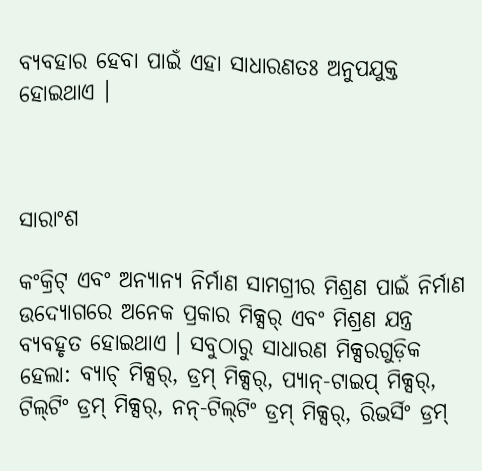ବ୍ୟବହାର ହେବା ପାଇଁ ଏହା ସାଧାରଣତଃ ଅନୁପଯୁକ୍ତ ହୋଇଥାଏ ।



ସାରାଂଶ

କଂକ୍ରିଟ୍ ଏବଂ ଅନ୍ୟାନ୍ୟ ନିର୍ମାଣ ସାମଗ୍ରୀର ମିଶ୍ରଣ ପାଇଁ ନିର୍ମାଣ ଉଦ୍ୟୋଗରେ ଅନେକ ପ୍ରକାର ମିକ୍ସର୍ ଏବଂ ମିଶ୍ରଣ ଯନ୍ତ୍ର ବ୍ୟବହୃତ ହୋଇଥାଏ । ସବୁଠାରୁ ସାଧାରଣ ମିକ୍ସରଗୁଡ଼ିକ ହେଲା: ବ୍ୟାଚ୍ ମିକ୍ସର୍, ଡ୍ରମ୍ ମିକ୍ସର୍, ପ୍ୟାନ୍-ଟାଇପ୍ ମିକ୍ସର୍, ଟିଲ୍‌‌ଟିଂ ଡ୍ରମ୍ ମିକ୍ସର୍, ନନ୍-ଟିଲ୍‌‌ଟିଂ ଡ୍ରମ୍ ମିକ୍ସର୍, ରିଭର୍ସିଂ ଡ୍ରମ୍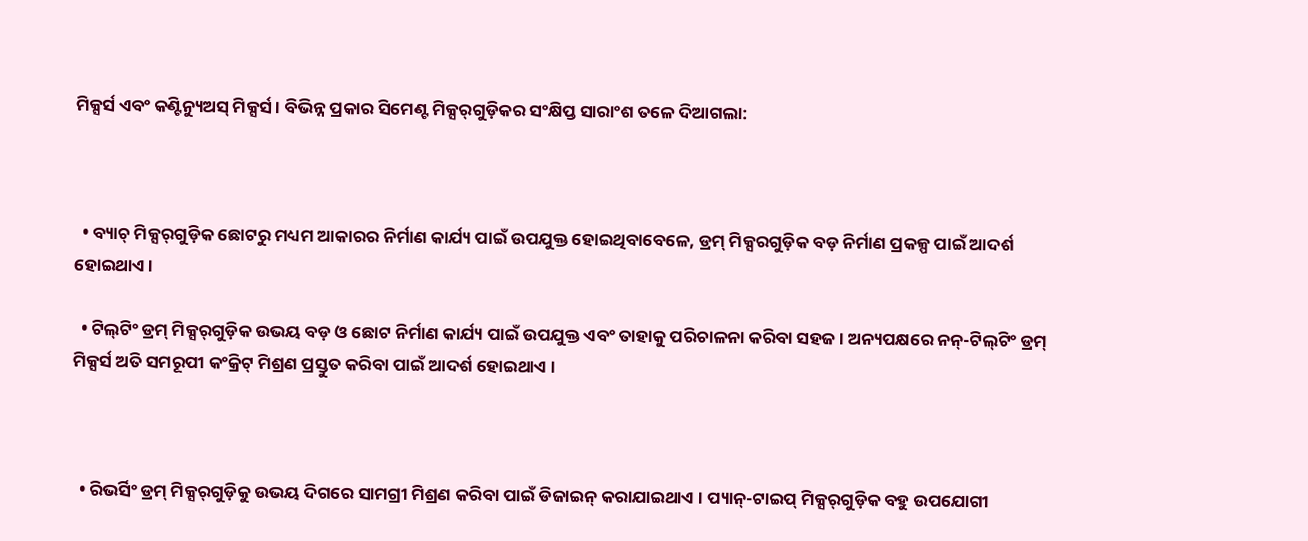ମିକ୍ସର୍ସ ଏବଂ କଣ୍ଟିନ୍ୟୁଅସ୍ ମିକ୍ସର୍ସ । ବିଭିନ୍ନ ପ୍ରକାର ସିମେଣ୍ଟ ମିକ୍ସର୍‌‌ଗୁଡ଼ିକର ସଂକ୍ଷିପ୍ତ ସାରାଂଶ ତଳେ ଦିଆଗଲା:



  • ବ୍ୟାଚ୍ ମିକ୍ସର୍‌‌ଗୁଡ଼ିକ ଛୋଟରୁ ମଧ୍ୟମ ଆକାରର ନିର୍ମାଣ କାର୍ଯ୍ୟ ପାଇଁ ଉପଯୁକ୍ତ ହୋଇଥିବାବେଳେ, ଡ୍ରମ୍ ମିକ୍ସରଗୁଡ଼ିକ ବଡ଼ ନିର୍ମାଣ ପ୍ରକଳ୍ପ ପାଇଁ ଆଦର୍ଶ ହୋଇଥାଏ ।

  • ଟିଲ୍‌ଟିଂ ଡ୍ରମ୍ ମିକ୍ସର୍‌‌ଗୁଡ଼ିକ ଉଭୟ ବଡ଼ ଓ ଛୋଟ ନିର୍ମାଣ କାର୍ଯ୍ୟ ପାଇଁ ଉପଯୁକ୍ତ ଏବଂ ତାହାକୁ ପରିଚାଳନା କରିବା ସହଜ । ଅନ୍ୟପକ୍ଷରେ ନନ୍-ଟିଲ୍‌‌ଟିଂ ଡ୍ରମ୍ ମିକ୍ସର୍ସ ଅତି ସମରୂପୀ କଂକ୍ରିଟ୍ ମିଶ୍ରଣ ପ୍ରସ୍ତୁତ କରିବା ପାଇଁ ଆଦର୍ଶ ହୋଇଥାଏ ।



  • ରିଭର୍ସିଂ ଡ୍ରମ୍ ମିକ୍ସର୍‌‌ଗୁଡ଼ିକୁ ଉଭୟ ଦିଗରେ ସାମଗ୍ରୀ ମିଶ୍ରଣ କରିବା ପାଇଁ ଡିଜାଇନ୍ କରାଯାଇଥାଏ । ପ୍ୟାନ୍-ଟାଇପ୍ ମିକ୍ସର୍‌‌ଗୁଡ଼ିକ ବହୁ ଉପଯୋଗୀ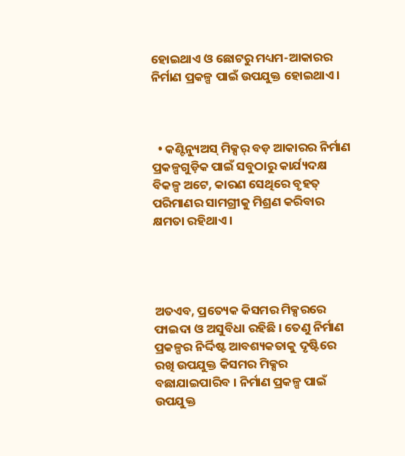ହୋଇଥାଏ ଓ ଛୋଟରୁ ମଧ୍ୟମ-ଆକାରର ନିର୍ମାଣ ପ୍ରକଳ୍ପ ପାଇଁ ଉପଯୁକ୍ତ ହୋଇଥାଏ ।



  • କଣ୍ଟିନ୍ୟୁଅସ୍ ମିକ୍ସର୍ ବଡ଼ ଆକାରର ନିର୍ମାଣ ପ୍ରକଳ୍ପଗୁଡ଼ିକ ପାଇଁ ସବୁଠାରୁ କାର୍ଯ୍ୟଦକ୍ଷ ବିକଳ୍ପ ଅଟେ, କାରଣ ସେଥିରେ ବୃହତ୍ ପରିମାଣର ସାମଗ୍ରୀକୁ ମିଶ୍ରଣ କରିବାର କ୍ଷମତା ରହିଥାଏ ।




ଅତଏବ, ପ୍ରତ୍ୟେକ କିସମର ମିକ୍ସରରେ ଫାଇଦା ଓ ଅସୁବିଧା ରହିଛି । ତେଣୁ ନିର୍ମାଣ ପ୍ରକଳ୍ପର ନିର୍ଦ୍ଦିଷ୍ଟ ଆବଶ୍ୟକତାକୁ ଦୃଷ୍ଟିରେ ରଖି ଉପଯୁକ୍ତ କିସମର ମିକ୍ସର ବଛାଯାଇପାରିବ । ନିର୍ମାଣ ପ୍ରକଳ୍ପ ପାଇଁ ଉପଯୁକ୍ତ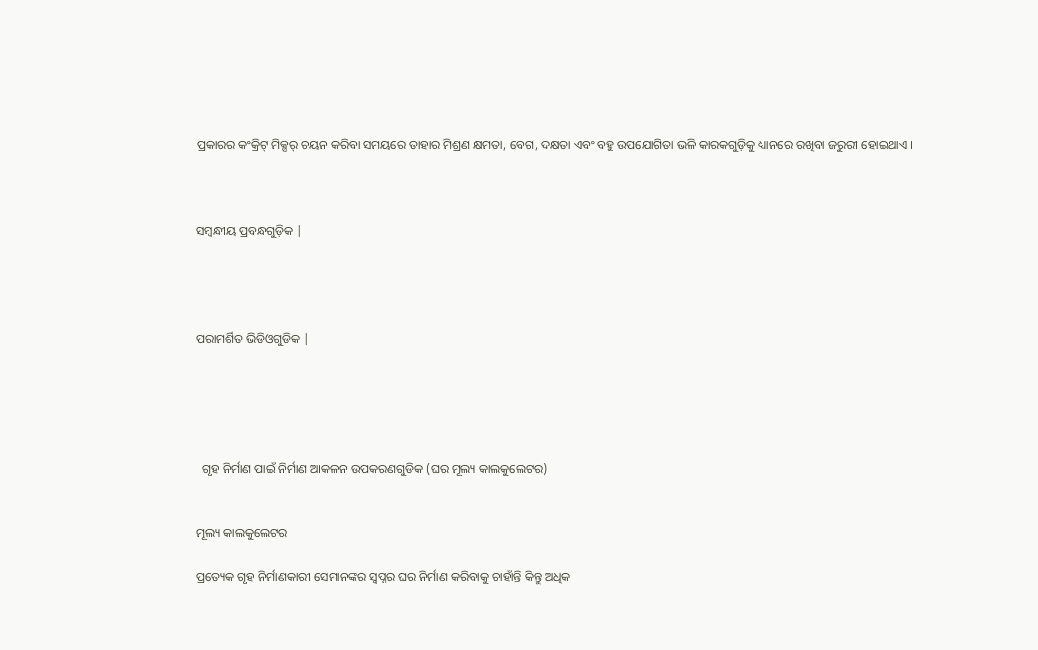ପ୍ରକାରର କଂକ୍ରିଟ୍ ମିକ୍ସର୍ ଚୟନ କରିବା ସମୟରେ ତାହାର ମିଶ୍ରଣ କ୍ଷମତା, ବେଗ, ଦକ୍ଷତା ଏବଂ ବହୁ ଉପଯୋଗିତା ଭଳି କାରକଗୁଡ଼ିକୁ ଧ୍ୟାନରେ ରଖିବା ଜରୁରୀ ହୋଇଥାଏ ।



ସମ୍ବନ୍ଧୀୟ ପ୍ରବନ୍ଧଗୁଡ଼ିକ |




ପରାମର୍ଶିତ ଭିଡିଓଗୁଡିକ |





  ଗୃହ ନିର୍ମାଣ ପାଇଁ ନିର୍ମାଣ ଆକଳନ ଉପକରଣଗୁଡିକ (ଘର ମୂଲ୍ୟ କାଲକୁଲେଟର)


ମୂଲ୍ୟ କାଲକୁଲେଟର

ପ୍ରତ୍ୟେକ ଗୃହ ନିର୍ମାଣକାରୀ ସେମାନଙ୍କର ସ୍ୱପ୍ନର ଘର ନିର୍ମାଣ କରିବାକୁ ଚାହାଁନ୍ତି କିନ୍ତୁ ଅଧିକ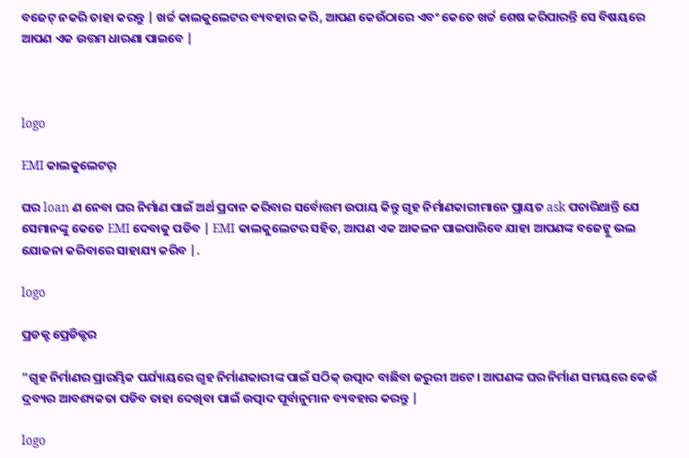ବଜେଟ୍ ନକରି ତାହା କରନ୍ତୁ | ଖର୍ଚ୍ଚ କାଲକୁଲେଟର ବ୍ୟବହାର କରି, ଆପଣ କେଉଁଠାରେ ଏବଂ କେତେ ଖର୍ଚ୍ଚ ଶେଷ କରିପାରନ୍ତି ସେ ବିଷୟରେ ଆପଣ ଏକ ଉତ୍ତମ ଧାରଣା ପାଇବେ |



logo

EMI କାଲକୁଲେଟର୍

ଘର loan ଣ ନେବା ଘର ନିର୍ମାଣ ପାଇଁ ଅର୍ଥ ପ୍ରଦାନ କରିବାର ସର୍ବୋତ୍ତମ ଉପାୟ କିନ୍ତୁ ଗୃହ ନିର୍ମାଣକାରୀମାନେ ପ୍ରାୟତ ask ପଚାରିଥାନ୍ତି ଯେ ସେମାନଙ୍କୁ କେତେ EMI ଦେବାକୁ ପଡିବ | EMI କାଲକୁଲେଟର ସହିତ, ଆପଣ ଏକ ଆକଳନ ପାଇପାରିବେ ଯାହା ଆପଣଙ୍କ ବଜେଟ୍କୁ ଭଲ ଯୋଜନା କରିବାରେ ସାହାଯ୍ୟ କରିବ |.

logo

ପ୍ରଡକ୍ଟ ପ୍ରେଡିକ୍ଟର

"ଗୃହ ନିର୍ମାଣର ପ୍ରାରମ୍ଭିକ ପର୍ଯ୍ୟାୟରେ ଗୃହ ନିର୍ମାଣକାରୀଙ୍କ ପାଇଁ ସଠିକ୍ ଉତ୍ପାଦ ବାଛିବା ଜରୁରୀ ଅଟେ। ଆପଣଙ୍କ ଘର ନିର୍ମାଣ ସମୟରେ କେଉଁ ଦ୍ରବ୍ୟର ଆବଶ୍ୟକତା ପଡିବ ତାହା ଦେଖିବା ପାଇଁ ଉତ୍ପାଦ ପୂର୍ବାନୁମାନ ବ୍ୟବହାର କରନ୍ତୁ |

logo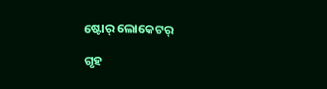ଷ୍ଟୋର୍ ଲୋକେଟର୍

ଗୃହ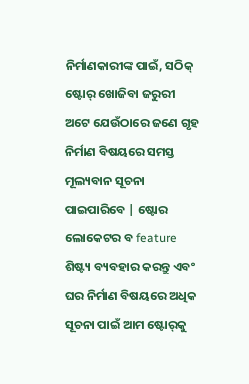ନିର୍ମାଣକାରୀଙ୍କ ପାଇଁ, ସଠିକ୍ ଷ୍ଟୋର୍‌ ଖୋଜିବା ଜରୁରୀ ଅଟେ ଯେଉଁଠାରେ ଜଣେ ଗୃହ ନିର୍ମାଣ ବିଷୟରେ ସମସ୍ତ ମୂଲ୍ୟବାନ ସୂଚନା ପାଇପାରିବେ | ଷ୍ଟୋର ଲୋକେଟର ବ feature ଶିଷ୍ଟ୍ୟ ବ୍ୟବହାର କରନ୍ତୁ ଏବଂ ଘର ନିର୍ମାଣ ବିଷୟରେ ଅଧିକ ସୂଚନା ପାଇଁ ଆମ ଷ୍ଟୋର୍‌କୁ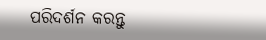ପରିଦର୍ଶନ କରନ୍ତୁ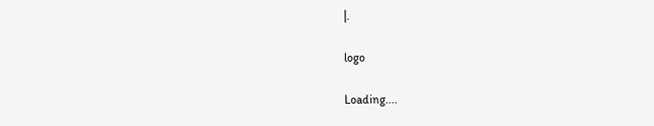|.

logo

Loading....